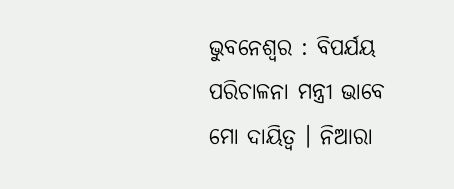ଭୁବନେଶ୍ୱର : ବିପର୍ଯୟ ପରିଚାଳନା ମନ୍ତ୍ରୀ ଭାବେ ମୋ ଦାୟିତ୍ୱ । ନିଆରା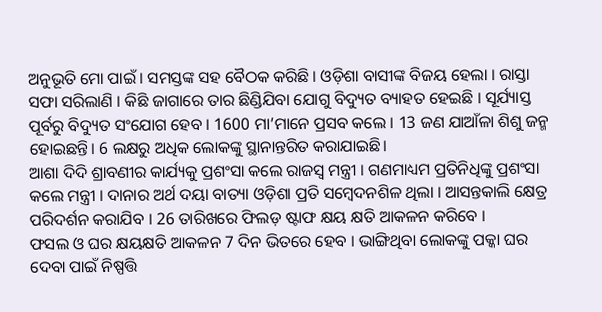ଅନୁଭୂତି ମୋ ପାଇଁ । ସମସ୍ତଙ୍କ ସହ ବୈଠକ କରିଛି । ଓଡ଼ିଶା ବାସୀଙ୍କ ବିଜୟ ହେଲା । ରାସ୍ତା ସଫା ସରିଲାଣି । କିଛି ଜାଗାରେ ତାର ଛିଣ୍ଡିଯିବା ଯୋଗୁ ବିଦ୍ୟୁତ ବ୍ୟାହତ ହେଇଛି । ସୂର୍ଯ୍ୟାସ୍ତ ପୂର୍ବରୁ ବିଦ୍ୟୁତ ସଂଯୋଗ ହେବ । 1600 ମା’ମାନେ ପ୍ରସବ କଲେ । 13 ଜଣ ଯାଆଁଳା ଶିଶୁ ଜନ୍ମ ହୋଇଛନ୍ତି। 6 ଲକ୍ଷରୁ ଅଧିକ ଲୋକଙ୍କୁ ସ୍ଥାନାନ୍ତରିତ କରାଯାଇଛି।
ଆଶା ଦିଦି ଶ୍ରାବଣୀର କାର୍ଯ୍ୟକୁ ପ୍ରଶଂସା କଲେ ରାଜସ୍ବ ମନ୍ତ୍ରୀ । ଗଣମାଧ୍ୟମ ପ୍ରତିନିଧିଙ୍କୁ ପ୍ରଶଂସା କଲେ ମନ୍ତ୍ରୀ । ଦାନାର ଅର୍ଥ ଦୟା ବାତ୍ୟା ଓଡ଼ିଶା ପ୍ରତି ସମ୍ବେଦନଶିଳ ଥିଲା । ଆସନ୍ତକାଲି କ୍ଷେତ୍ର ପରିଦର୍ଶନ କରାଯିବ । 26 ତାରିଖରେ ଫିଲଡ଼ ଷ୍ଟାଫ କ୍ଷୟ କ୍ଷତି ଆକଳନ କରିବେ ।
ଫସଲ ଓ ଘର କ୍ଷୟକ୍ଷତି ଆକଳନ 7 ଦିନ ଭିତରେ ହେବ । ଭାଙ୍ଗିଥିବା ଲୋକଙ୍କୁ ପକ୍କା ଘର ଦେବା ପାଇଁ ନିଷ୍ପତ୍ତି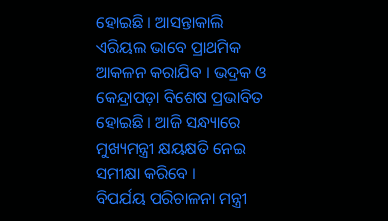ହୋଇଛି । ଆସନ୍ତାକାଲି ଏରିୟଲ ଭାବେ ପ୍ରାଥମିକ ଆକଳନ କରାଯିବ । ଭଦ୍ରକ ଓ କେନ୍ଦ୍ରାପଡ଼ା ବିଶେଷ ପ୍ରଭାବିତ ହୋଇଛି । ଆଜି ସନ୍ଧ୍ୟାରେ ମୁଖ୍ୟମନ୍ତ୍ରୀ କ୍ଷୟକ୍ଷତି ନେଇ ସମୀକ୍ଷା କରିବେ ।
ବିପର୍ଯୟ ପରିଚାଳନା ମନ୍ତ୍ରୀ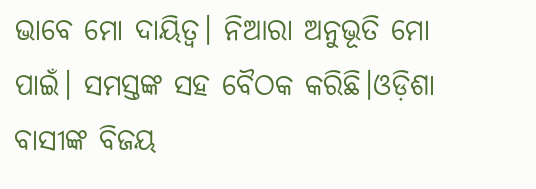ଭାବେ ମୋ ଦାୟିତ୍ୱ। ନିଆରା ଅନୁଭୂତି ମୋ ପାଇଁ। ସମସ୍ତଙ୍କ ସହ ବୈଠକ କରିଛି।ଓଡ଼ିଶା ବାସୀଙ୍କ ବିଜୟ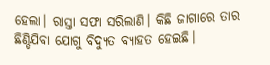ହେଲା। ରାସ୍ତା ସଫା ସରିଲାଣି। କିଛି ଜାଗାରେ ତାର ଛିଣ୍ଡିଯିବା ଯୋଗୁ ବିଦ୍ୟୁତ ବ୍ୟାହତ ହେଇଛି।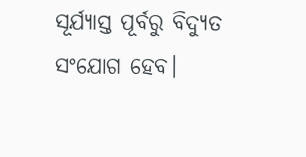ସୂର୍ଯ୍ୟାସ୍ତ ପୂର୍ବରୁ ବିଦ୍ୟୁତ ସଂଯୋଗ ହେବ।